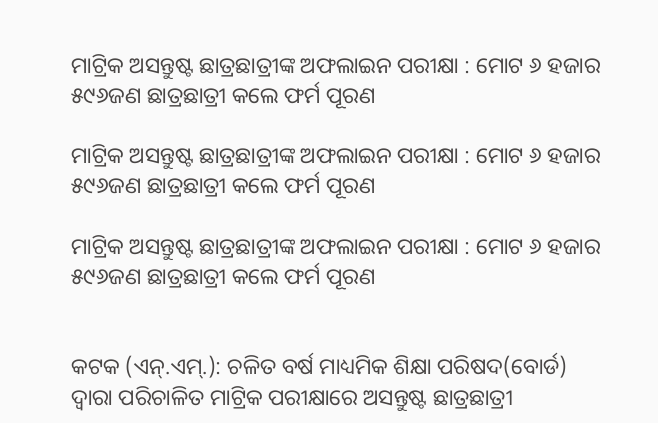ମାଟ୍ରିକ ଅସନ୍ତୁଷ୍ଟ ଛାତ୍ରଛାତ୍ରୀଙ୍କ ଅଫଲାଇନ ପରୀକ୍ଷା : ମୋଟ ୬ ହଜାର ୫୯୬ଜଣ ଛାତ୍ରଛାତ୍ରୀ କଲେ ଫର୍ମ ପୂରଣ

ମାଟ୍ରିକ ଅସନ୍ତୁଷ୍ଟ ଛାତ୍ରଛାତ୍ରୀଙ୍କ ଅଫଲାଇନ ପରୀକ୍ଷା : ମୋଟ ୬ ହଜାର ୫୯୬ଜଣ ଛାତ୍ରଛାତ୍ରୀ କଲେ ଫର୍ମ ପୂରଣ

ମାଟ୍ରିକ ଅସନ୍ତୁଷ୍ଟ ଛାତ୍ରଛାତ୍ରୀଙ୍କ ଅଫଲାଇନ ପରୀକ୍ଷା : ମୋଟ ୬ ହଜାର ୫୯୬ଜଣ ଛାତ୍ରଛାତ୍ରୀ କଲେ ଫର୍ମ ପୂରଣ


କଟକ (ଏନ୍‌.ଏମ୍‌.): ଚଳିତ ବର୍ଷ ମାଧ୍ୟମିକ ଶିକ୍ଷା ପରିଷଦ(ବୋର୍ଡ) ଦ୍ୱାରା ପରିଚାଳିତ ମାଟ୍ରିକ ପରୀକ୍ଷାରେ ଅସନ୍ତୁଷ୍ଟ ଛାତ୍ରଛାତ୍ରୀ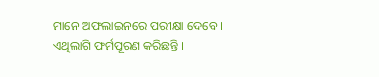ମାନେ ଅଫଲାଇନରେ ପରୀକ୍ଷା ଦେବେ । ଏଥିଲାଗି ଫର୍ମପୂରଣ କରିଛନ୍ତି ।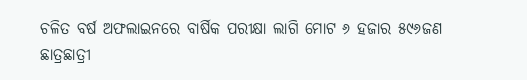ଚଳିତ ବର୍ଷ ଅଫଲାଇନରେ ବାର୍ଷିକ ପରୀକ୍ଷା ଲାଗି ମୋଟ ୬ ହଜାର ୫୯୬ଜଣ ଛାତ୍ରଛାତ୍ରୀ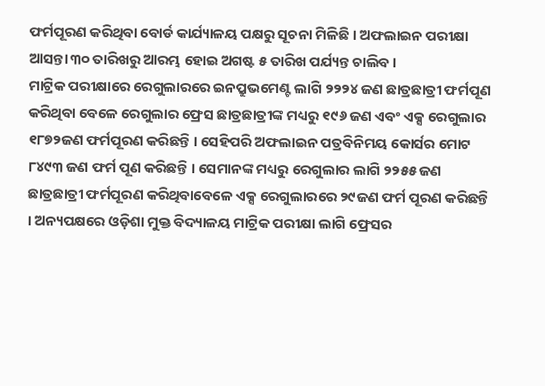ଫର୍ମପୂରଣ କରିଥିବା ବୋର୍ଡ କାର୍ଯ୍ୟାଳୟ ପକ୍ଷରୁ ସୂଚନା ମିଳିଛି । ଅଫଲାଇନ ପରୀକ୍ଷା ଆସନ୍ତା ୩୦ ତାରିଖରୁ ଆରମ୍ଭ ହୋଇ ଅଗଷ୍ଟ ୫ ତାରିଖ ପର୍ଯ୍ୟନ୍ତ ଚାଲିବ ।
ମାଟ୍ରିକ ପରୀକ୍ଷାରେ ରେଗୁଲାରରେ ଇନପ୍ରୁଭମେଣ୍ଟ ଲାଗି ୨୨୨୪ ଜଣ ଛାତ୍ରଛାତ୍ରୀ ଫର୍ମପୂଣ କରିଥିବା ବେଳେ ରେଗୁଲାର ଫ୍ରେସ ଛାତ୍ରଛାତ୍ରୀଙ୍କ ମଧ୍ୟରୁ ୧୯୬ ଜଣ ଏବଂ ଏକ୍ସ ରେଗୁଲାର ୧୮୭୨ଜଣ ଫର୍ମପୂରଣ କରିଛନ୍ତି । ସେହିପରି ଅଫଲାଇନ ପତ୍ରବିନିମୟ କୋର୍ସର ମୋଟ ୮୪୯୩ ଜଣ ଫର୍ମ ପୂଣ କରିଛନ୍ତି । ସେମାନଙ୍କ ମଧ୍ୟରୁ ରେଗୁଲାର ଲାଗି ୨୨୫୫ ଜଣ ଛାତ୍ରଛାତ୍ରୀ ଫର୍ମପୂରଣ କରିଥିବାବେଳେ ଏକ୍ସ ରେଗୁଲାରରେ ୨୯ଜଣ ଫର୍ମ ପୂରଣ କରିଛନ୍ତି । ଅନ୍ୟପକ୍ଷରେ ଓଡ଼ିଶା ମୁକ୍ତ ବିଦ୍ୟାଳୟ ମାଟ୍ରିକ ପରୀକ୍ଷା ଲାଗି ଫ୍ରେସର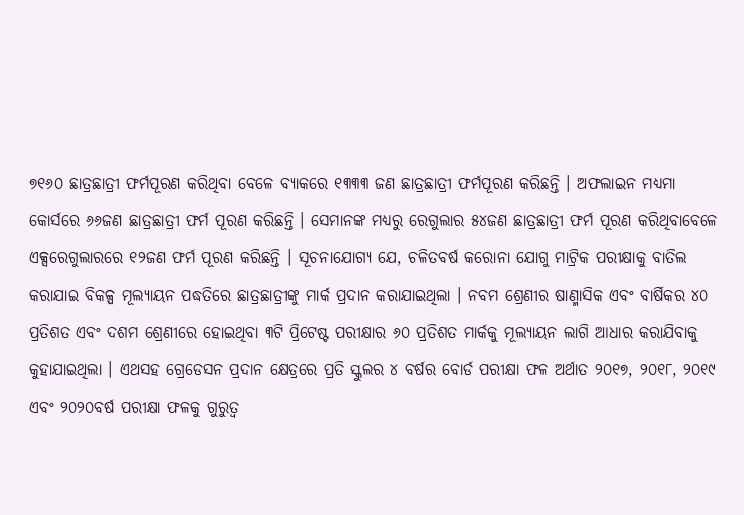୭୧୬୦ ଛାତ୍ରଛାତ୍ରୀ ଫର୍ମପୂରଣ କରିଥିବା ବେଳେ ବ୍ୟାକରେ ୧୩୩୩ ଜଣ ଛାତ୍ରଛାତ୍ରୀ ଫର୍ମପୂରଣ କରିଛନ୍ତି । ଅଫଲାଇନ ମଧ୍ୟମା କୋର୍ସରେ ୬୬ଜଣ ଛାତ୍ରଛାତ୍ରୀ ଫର୍ମ ପୂରଣ କରିଛନ୍ତି । ସେମାନଙ୍କ ମଧ୍ୟରୁ ରେଗୁଲାର ୫୪ଜଣ ଛାତ୍ରଛାତ୍ରୀ ଫର୍ମ ପୂରଣ କରିଥିବାବେଳେ ଏକ୍ସରେଗୁଲାରରେ ୧୨ଜଣ ଫର୍ମ ପୂରଣ କରିଛନ୍ତି । ସୂଚନାଯୋଗ୍ୟ ଯେ, ଚଳିତବର୍ଷ କରୋନା ଯୋଗୁ ମାଟ୍ରିକ ପରୀକ୍ଷାକୁ ବାତିଲ କରାଯାଇ ବିକଳ୍ପ ମୂଲ୍ୟାୟନ ପଦ୍ଧତିରେ ଛାତ୍ରଛାତ୍ରୀଙ୍କୁ ମାର୍କ ପ୍ରଦାନ କରାଯାଇଥିଲା । ନବମ ଶ୍ରେଣୀର ଷାଣ୍ମାସିକ ଏବଂ ବାର୍ଷିକର ୪୦ ପ୍ରତିଶତ ଏବଂ ଦଶମ ଶ୍ରେଣୀରେ ହୋଇଥିବା ୩ଟି ପ୍ରିଟେଷ୍ଟ ପରୀକ୍ଷାର ୬୦ ପ୍ରତିଶତ ମାର୍କକୁ ମୂଲ୍ୟାୟନ ଲାଗି ଆଧାର କରାଯିବାକୁ କୁହାଯାଇଥିଲା । ଏଥସହ ଗ୍ରେଡେସନ ପ୍ରଦାନ କ୍ଷେତ୍ରରେ ପ୍ରତି ସ୍କୁଲର ୪ ବର୍ଷର ବୋର୍ଡ ପରୀକ୍ଷା ଫଳ ଅର୍ଥାତ ୨୦୧୭, ୨୦୧୮, ୨୦୧୯ ଏବଂ ୨୦୨୦ବର୍ଷ ପରୀକ୍ଷା ଫଳକୁ ଗୁରୁତ୍ୱ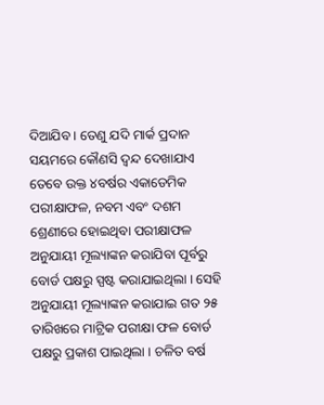ଦିଆଯିବ । ତେଣୁ ଯଦି ମାର୍କ ପ୍ରଦାନ ସୟମରେ କୌଣସି ଦ୍ୱନ୍ଦ ଦେଖାଯାଏ ତେବେ ଉକ୍ତ ୪ବର୍ଷର ଏକାଡେମିକ ପରୀକ୍ଷାଫଳ, ନବମ ଏବଂ ଦଶମ ଶ୍ରେଣୀରେ ହୋଇଥିବା ପରୀକ୍ଷାଫଳ ଅନୁଯାୟୀ ମୂଲ୍ୟାଙ୍କନ କରାଯିବା ପୂର୍ବରୁ ବୋର୍ଡ ପକ୍ଷରୁ ସ୍ପଷ୍ଟ କରାଯାଇଥିଲା । ସେହି ଅନୁଯାୟୀ ମୂଲ୍ୟାଙ୍କନ କରାଯାଇ ଗତ ୨୫ ତାରିଖରେ ମାଟ୍ରିକ ପରୀକ୍ଷା ଫଳ ବୋର୍ଡ ପକ୍ଷରୁ ପ୍ରକାଶ ପାଇଥିଲା । ଚଳିତ ବର୍ଷ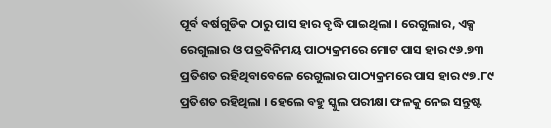ପୂର୍ବ ବର୍ଷଗୁଡିକ ଠାରୁ ପାସ ହାର ବୃଦ୍ଧି ପାଇଥିଲା । ରେଗୁଲାର, ଏକ୍ସ ରେଗୁଲାର ଓ ପତ୍ରବିନିମୟ ପାଠ୍ୟକ୍ରମରେ ମୋଟ ପାସ ହାର ୯୬.୭୩ ପ୍ରତିଶତ ରହିଥିବାବେଳେ ରେଗୁଲାର ପାଠ୍ୟକ୍ରମରେ ପାସ ହାର ୯୭.୮୯ ପ୍ରତିଶତ ରହିଥିଲା । ହେଲେ ବହୁ ସ୍କୁଲ ପରୀକ୍ଷା ଫଳକୁ ନେଇ ସନ୍ତୁଷ୍ଟ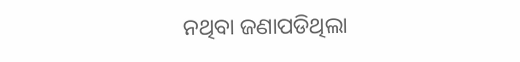ନଥିବା ଜଣାପଡିଥିଲା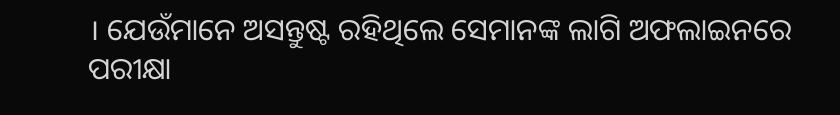। ଯେଉଁମାନେ ଅସନ୍ତୁଷ୍ଟ ରହିଥିଲେ ସେମାନଙ୍କ ଲାଗି ଅଫଲାଇନରେ ପରୀକ୍ଷା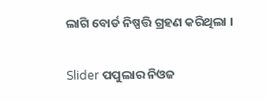ଲାଗି ବୋର୍ଡ ନିଷ୍ପତ୍ତି ଗ୍ରହଣ କରିଥିଲା ।

Slider ପପୁଲାର ନିଓଜ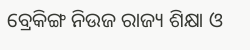ବ୍ରେକିଙ୍ଗ ନିଉଜ ରାଜ୍ୟ ଶିକ୍ଷା ଓ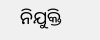ନିଯୁକ୍ତି